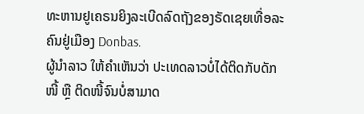ທະຫານຢູເຄຣນຍິງລະເບີດລົດຖັງຂອງຣັດເຊຍເທື່ອລະຄົນຢູ່ເມືອງ Donbas.
ຜູ້ນຳລາວ ໃຫ້ຄຳເຫັນວ່າ ປະເທດລາວບໍ່ໄດ້ຕິດກັບດັກໜີ້ ຫຼື ຕິດໜີ້ຈົນບໍ່ສາມາດ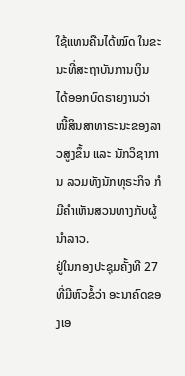ໃຊ້ແທນຄືນໄດ້ໝົດ ໃນຂະນະທີ່ສະຖາບັນການເງິນ ໄດ້ອອກບົດຣາຍງານວ່າ ໜີ້ສິນສາທາຣະນະຂອງລາວສູງຂຶ້ນ ແລະ ນັກວິຊາການ ລວມທັງນັກທຸຣະກິຈ ກໍມີຄຳເຫັນສວນທາງກັບຜູ້ນຳລາວ.
ຢູ່ໃນກອງປະຊຸມຄັ້ງທີ 27 ທີ່ມີຫົວຂໍ້ວ່າ ອະນາຄົດຂອງເອ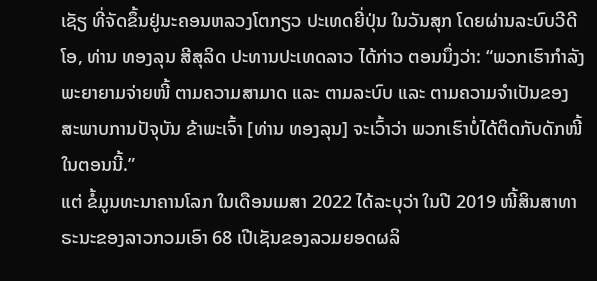ເຊັຽ ທີ່ຈັດຂຶ້ນຢູ່ນະຄອນຫລວງໂຕກຽວ ປະເທດຍີ່ປຸ່ນ ໃນວັນສຸກ ໂດຍຜ່ານລະບົບວີດີໂອ, ທ່ານ ທອງລຸນ ສີສຸລິດ ປະທານປະເທດລາວ ໄດ້ກ່າວ ຕອນນຶ່ງວ່າ: “ພວກເຮົາກຳລັງພະຍາຍາມຈ່າຍໜີ້ ຕາມຄວາມສາມາດ ແລະ ຕາມລະບົບ ແລະ ຕາມຄວາມຈຳເປັນຂອງສະພາບການປັຈຸບັນ ຂ້າພະເຈົ້າ [ທ່ານ ທອງລຸນ] ຈະເວົ້າວ່າ ພວກເຮົາບໍ່ໄດ້ຕິດກັບດັກໜີ້ ໃນຕອນນີ້.”
ແຕ່ ຂໍ້ມູນທະນາຄານໂລກ ໃນເດືອນເມສາ 2022 ໄດ້ລະບຸວ່າ ໃນປີ 2019 ໜີ້ສິນສາທາຣະນະຂອງລາວກວມເອົາ 68 ເປີເຊັນຂອງລວມຍອດຜລິ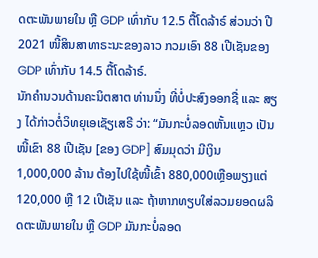ດຕະພັນພາຍໃນ ຫຼື GDP ເທົ່າກັບ 12.5 ຕື້ໂດລ້າຣ໌ ສ່ວນວ່າ ປີ 2021 ໜີ້ສິນສາທາຣະນະຂອງລາວ ກວມເອົາ 88 ເປີເຊັນຂອງ GDP ເທົ່າກັບ 14.5 ຕື້ໂດລ້າຣ໌.
ນັກຄຳນວນດ້ານຄະນິຕສາຕ ທ່ານນຶ່ງ ທີ່ບໍ່ປະສົງອອກຊື່ ແລະ ສຽງ ໄດ້ກ່າວຕໍ່ວິທຍຸເອເຊັຽເສຣີ ວ່າ: “ມັນກະບໍ່ລອດຫັ້ນແຫຼວ ເປັນໜີ້ເຂົາ 88 ເປີເຊັນ [ຂອງ GDP] ສົມມຸດວ່າ ມີເງິນ 1,000,000 ລ້ານ ຕ້ອງໄປໃຊ້ໜີ້ເຂົ້າ 880,000ເຫຼືອພຽງແຕ່ 120,000 ຫຼື 12 ເປີເຊັນ ແລະ ຖ້າຫາກທຽບໃສ່ລວມຍອດຜລິດຕະພັນພາຍໃນ ຫຼື GDP ມັນກະບໍ່ລອດ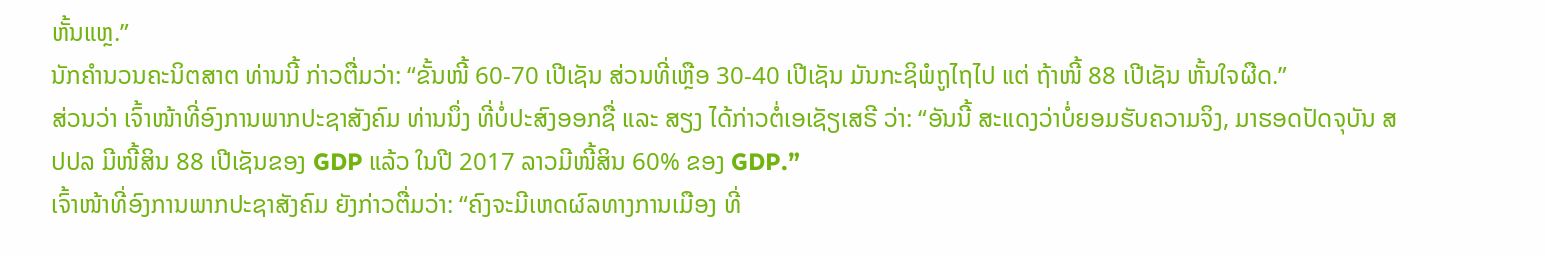ຫັ້ນແຫຼ.”
ນັກຄຳນວນຄະນິຕສາຕ ທ່ານນີ້ ກ່າວຕື່ມວ່າ: “ຂັ້ນໜີ້ 60-70 ເປີເຊັນ ສ່ວນທີ່ເຫຼືອ 30-40 ເປີເຊັນ ມັນກະຊິພໍຖູໄຖໄປ ແຕ່ ຖ້າໜີ້ 88 ເປີເຊັນ ຫັ້ນໃຈຜືດ.”
ສ່ວນວ່າ ເຈົ້າໜ້າທີ່ອົງການພາກປະຊາສັງຄົມ ທ່ານນຶ່ງ ທີ່ບໍ່ປະສົງອອກຊື່ ແລະ ສຽງ ໄດ້ກ່າວຕໍ່ເອເຊັຽເສຣີ ວ່າ: “ອັນນີ້ ສະແດງວ່າບໍ່ຍອມຮັບຄວາມຈິງ, ມາຮອດປັດຈຸບັນ ສປປລ ມີໜີ້ສິນ 88 ເປີເຊັນຂອງ GDP ແລ້ວ ໃນປີ 2017 ລາວມີໜີ້ສິນ 60% ຂອງ GDP.”
ເຈົ້າໜ້າທີ່ອົງການພາກປະຊາສັງຄົມ ຍັງກ່າວຕື່ມວ່າ: “ຄົງຈະມີເຫດຜົລທາງການເມືອງ ທີ່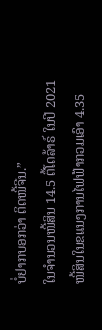ບໍ່ຢາກບອກວ່າ ຕິດໜີ້ຈີນ.”
ໃນຈຳນວນໜີ້ສິນ 14.5 ຕື້ໂດລ້າຣ໌ ໃນປີ 2021 ໜີ້ສິນໃນຂແນງການໄຟຟ້າກວມເອົາ 4.35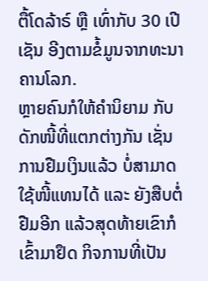ຕື້ໂດລ້າຣ໌ ຫຼື ເທົ່າກັບ 30 ເປີເຊັນ ອີງຕາມຂໍ້ມູນຈາກທະນາຄານໂລກ.
ຫຼາຍຄົນກໍໃຫ້ຄຳນິຍາມ ກັບດັກໜີ້ທີ່ແຕກຕ່າງກັນ ເຊັ່ນ ການຢືມເງິນແລ້ວ ບໍ່ສາມາດໃຊ້ໜີ້ແທນໄດ້ ແລະ ຍັງສືບຕໍ່ຢືມອີກ ແລ້ວສຸດທ້າຍເຂົາກໍເຂົ້າມາຢຶດ ກິຈການທີ່ເປັນ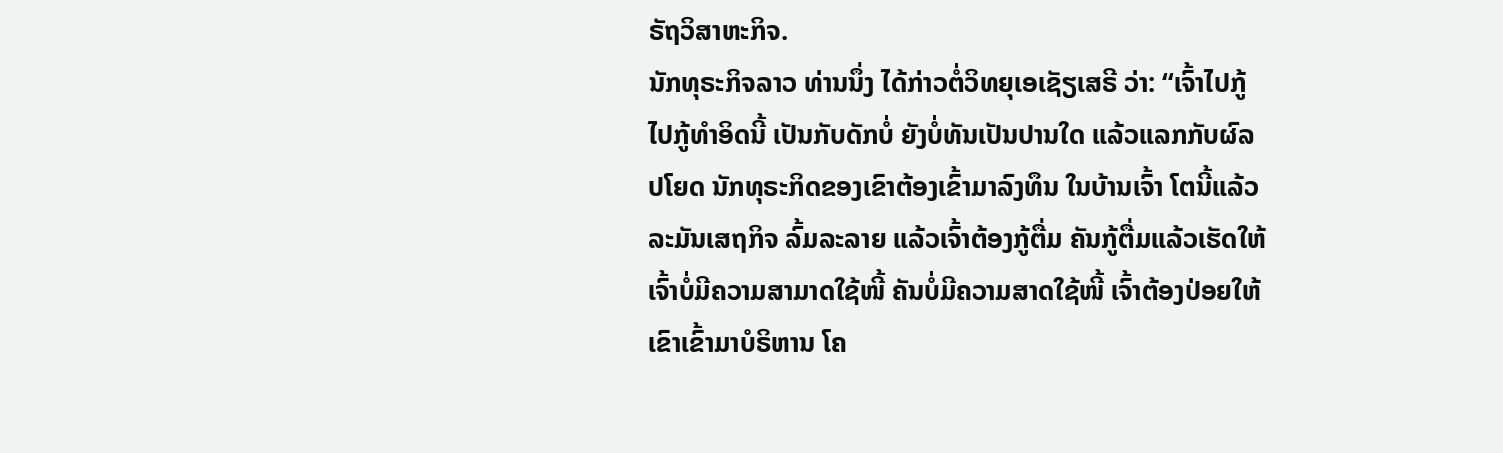ຣັຖວິສາຫະກິຈ.
ນັກທຸຣະກິຈລາວ ທ່ານນຶ່ງ ໄດ້ກ່າວຕໍ່ວິທຍຸເອເຊັຽເສຣີ ວ່າ: “ເຈົ້າໄປກູ້ ໄປກູ້ທຳອິດນີ້ ເປັນກັບດັກບໍ່ ຍັງບໍ່ທັນເປັນປານໃດ ແລ້ວແລກກັບຜົລປໂຍດ ນັກທຸຣະກິດຂອງເຂົາຕ້ອງເຂົ້າມາລົງທຶນ ໃນບ້ານເຈົ້າ ໂຕນີ້ແລ້ວ ລະມັນເສຖກິຈ ລົ້ມລະລາຍ ແລ້ວເຈົ້າຕ້ອງກູ້ຕື່ມ ຄັນກູ້ຕື່ມແລ້ວເຮັດໃຫ້ເຈົ້າບໍ່ມີຄວາມສາມາດໃຊ້ໜີ້ ຄັນບໍ່ມີຄວາມສາດໃຊ້ໜີ້ ເຈົ້າຕ້ອງປ່ອຍໃຫ້ເຂົາເຂົ້າມາບໍຣິຫານ ໂຄ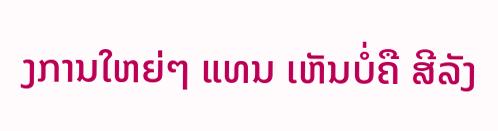ງການໃຫຍ່ໆ ແທນ ເຫັນບໍ່ຄື ສີລັງ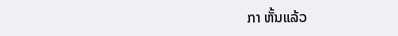ກາ ຫັ້ນແລ້ວ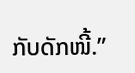ກັບດັກໜີ້.”